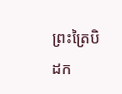ព្រះត្រៃបិដក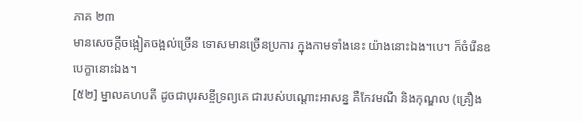ភាគ ២៣
មានសេចក្តីចង្អៀតចង្អល់ច្រើន ទោសមានច្រើនប្រការ ក្នុងកាមទាំងនេះ យ៉ាងនោះឯង។បេ។ ក៏ចំរើនឧបេក្ខានោះឯង។
[៥២] ម្នាលគហបតី ដូចជាបុរសខ្ចីទ្រព្យគេ ជារបស់បណ្តោះអាសន្ន គឺកែវមណី និងកុណ្ឌល (គ្រឿង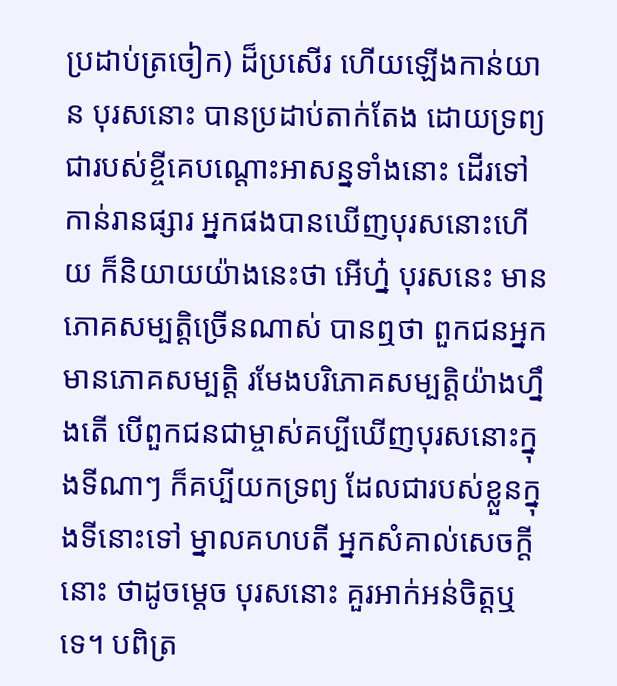ប្រដាប់ត្រចៀក) ដ៏ប្រសើរ ហើយឡើងកាន់យាន បុរសនោះ បានប្រដាប់តាក់តែង ដោយទ្រព្យជារបស់ខ្ចីគេបណ្តោះអាសន្នទាំងនោះ ដើរទៅកាន់រានផ្សារ អ្នកផងបានឃើញបុរសនោះហើយ ក៏និយាយយ៉ាងនេះថា អើហ្ន៎ បុរសនេះ មានភោគសម្បត្តិច្រើនណាស់ បានឮថា ពួកជនអ្នកមានភោគសម្បត្តិ រមែងបរិភោគសម្បត្តិយ៉ាងហ្នឹងតើ បើពួកជនជាម្ចាស់គប្បីឃើញបុរសនោះក្នុងទីណាៗ ក៏គប្បីយកទ្រព្យ ដែលជារបស់ខ្លួនក្នុងទីនោះទៅ ម្នាលគហបតី អ្នកសំគាល់សេចក្តីនោះ ថាដូចម្តេច បុរសនោះ គួរអាក់អន់ចិត្តឬទេ។ បពិត្រ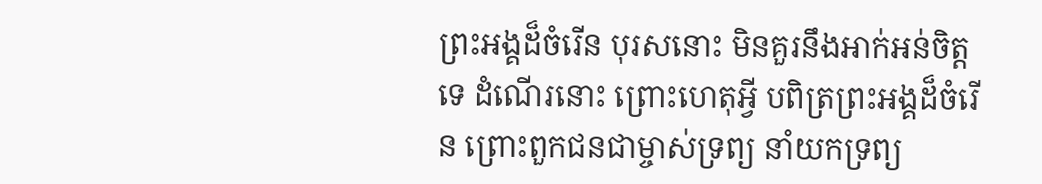ព្រះអង្គដ៏ចំរើន បុរសនោះ មិនគួរនឹងអាក់អន់ចិត្តទេ ដំណើរនោះ ព្រោះហេតុអ្វី បពិត្រព្រះអង្គដ៏ចំរើន ព្រោះពួកជនជាម្ចាស់ទ្រព្យ នាំយកទ្រព្យ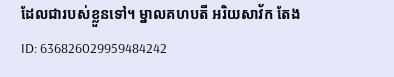ដែលជារបស់ខ្លួនទៅ។ ម្នាលគហបតី អរិយសាវ័ក តែង
ID: 636826029959484242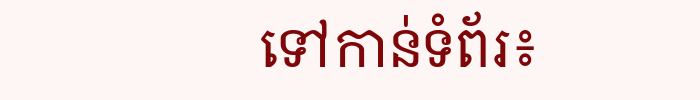ទៅកាន់ទំព័រ៖